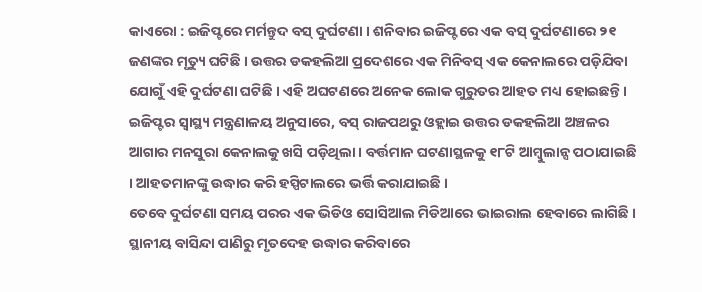କାଏରୋ : ଇଜିପ୍ଟରେ ମର୍ମନ୍ତୁଦ ବସ୍ ଦୁର୍ଘଟଣା । ଶନିବାର ଇଜିପ୍ଟରେ ଏକ ବସ୍ ଦୁର୍ଘଟଣାରେ ୨୧ ଜଣଙ୍କର ମୃତ୍ୟୁ ଘଟିଛି । ଉତ୍ତର ଡକହଲିଆ ପ୍ରଦେଶରେ ଏକ ମିନିବସ୍ ଏକ କେନାଲରେ ପଡ଼ିଯିବା ଯୋଗୁଁ ଏହି ଦୁର୍ଘଟଣା ଘଟିଛି । ଏହି ଅଘଟଣରେ ଅନେକ ଲୋକ ଗୁରୁତର ଆହତ ମଧ୍ୟ ହୋଇଛନ୍ତି । ଇଜିପ୍ଟର ସ୍ୱାସ୍ଥ୍ୟ ମନ୍ତ୍ରଣାଳୟ ଅନୁସାରେ, ବସ୍ ରାଜପଥରୁ ଓହ୍ଲାଇ ଉତ୍ତର ଡକହଲିଆ ଅଞ୍ଚଳର ଆଗାର ମନସୁରା କେନାଲକୁ ଖସି ପଡ଼ିଥିଲା । ବର୍ତ୍ତମାନ ଘଟଣାସ୍ଥଳକୁ ୧୮ଟି ଆମ୍ବୁଲାନ୍ସ ପଠାଯାଇଛି । ଆହତମାନଙ୍କୁ ଉଦ୍ଧାର କରି ହସ୍ପିଟାଲରେ ଭର୍ତ୍ତି କରାଯାଇଛି ।
ତେବେ ଦୁର୍ଘଟଣା ସମୟ ପରର ଏକ ଭିଡିଓ ସୋସିଆଲ ମିଡିଆରେ ଭାଇରାଲ ହେବାରେ ଲାଗିଛି । ସ୍ଥାନୀୟ ବାସିନ୍ଦା ପାଣିରୁ ମୃତଦେହ ଉଦ୍ଧାର କରିବାରେ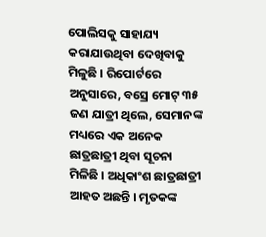ପୋଲିସକୁ ସାହାଯ୍ୟ କରାଯାଉଥିବା ଦେଖିବାକୁ ମିଳୁଛି । ରିପୋର୍ଟରେ ଅନୁସାରେ, ବସ୍ରେ ମୋଟ୍ ୩୫ ଜଣ ଯାତ୍ରୀ ଥିଲେ, ସେମାନଙ୍କ ମଧ୍ୟରେ ଏକ ଅନେକ ଛାତ୍ରଛାତ୍ରୀ ଥିବା ସୂଚନା ମିଳିଛି । ଅଧିକାଂଶ ଛାତ୍ରଛାତ୍ରୀ ଆହତ ଅଛନ୍ତି । ମୃତକଙ୍କ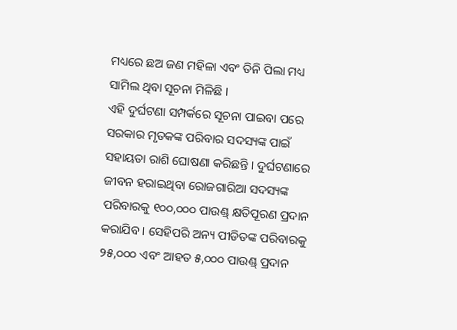ମଧ୍ୟରେ ଛଅ ଜଣ ମହିଳା ଏବଂ ତିନି ପିଲା ମଧ୍ୟ ସାମିଲ ଥିବା ସୂଚନା ମିଳିଛି ।
ଏହି ଦୁର୍ଘଟଣା ସମ୍ପର୍କରେ ସୂଚନା ପାଇବା ପରେ ସରକାର ମୃତକଙ୍କ ପରିବାର ସଦସ୍ୟଙ୍କ ପାଇଁ ସହାୟତା ରାଶି ଘୋଷଣା କରିଛନ୍ତି । ଦୁର୍ଘଟଣାରେ ଜୀବନ ହରାଇଥିବା ରୋଜଗାରିଆ ସଦସ୍ୟଙ୍କ ପରିବାରକୁ ୧୦୦,୦୦୦ ପାଉଣ୍ଡ୍ କ୍ଷତିପୂରଣ ପ୍ରଦାନ କରାଯିବ । ସେହିପରି ଅନ୍ୟ ପୀଡିତଙ୍କ ପରିବାରକୁ ୨୫,୦୦୦ ଏବଂ ଆହତ ୫,୦୦୦ ପାଉଣ୍ଡ୍ ପ୍ରଦାନ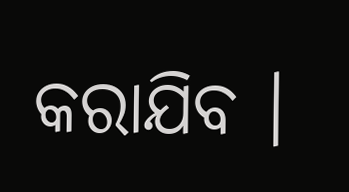କରାଯିବ ।